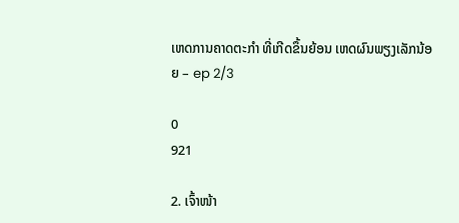ເຫດການຄາດຕະກຳ ທີ່ເກີດຂຶ້ນຍ້ອນ ເຫດຜົນພຽງເລັກນ້ອຍ – ep 2/3

0
921

2. ເຈົ້າໜ້າ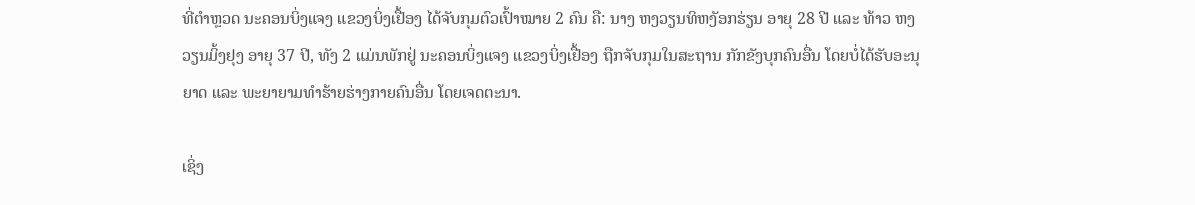ທີ່ຕຳຫຼວດ ນະຄອນບິ່ງແຈງ ແຂວງບິ່ງເຢື້ອງ ໄດ້ຈັບກຸມຕົວເປົ້າໝາຍ 2 ຄົນ ຄື: ນາງ ຫງວຽນທິຫງັອກຮ່ຽນ ອາຍຸ 28 ປີ ແລະ ທ້າວ ຫງວຽນມິ້ງຢຸງ ອາຍຸ 37 ປີ, ທັງ 2 ແມ່ນພັກຢູ່ ນະຄອນບິ່ງແຈງ ແຂວງບິ່ງເຢື້ອງ ຖືກຈັບກຸມໃນສະຖານ ກັກຂັງບຸກຄົນອື່ນ ໂດຍບໍ່ໄດ້ຮັບອະນຸຍາດ ແລະ ພະຍາຍາມທຳຮ້າຍຮ່າງກາຍຄົນອື່ນ ໂດຍເຈດຕະນາ.

ເຊິ່ງ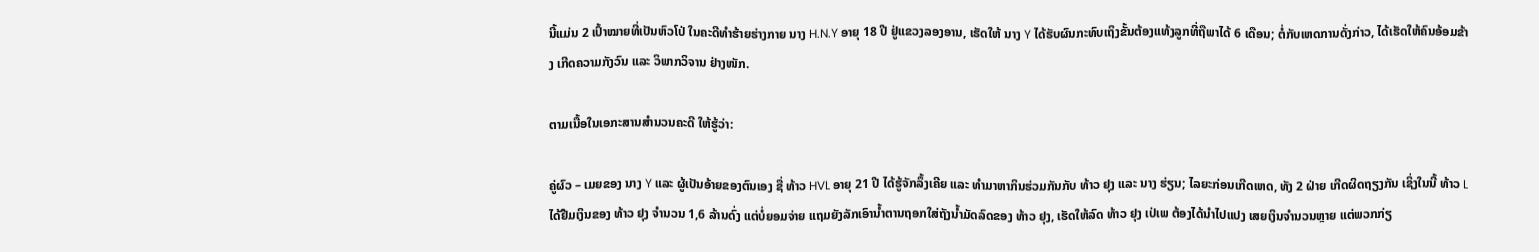ນີ້ແມ່ນ 2 ເປົ້າໝາຍທີ່ເປັນຫົວໂປ່ ໃນຄະດີທຳຮ້າຍຮ່າງກາຍ ນາງ H.N.Y ອາຍຸ 18 ປີ ຢູ່ແຂວງລອງອານ, ເຮັດໃຫ້ ນາງ Y ໄດ້ຮັບຜົນກະທົບເຖິງຂັ້ນຕ້ອງແທ້ງລູກທີ່ຖືພາໄດ້ 6 ເດືອນ; ຕໍ່ກັບເຫດການດັ່ງກ່າວ, ໄດ້ເຮັດໃຫ້ຄົນອ້ອມຂ້າງ ເກີດຄວາມກັງວົນ ແລະ ວິພາກວິຈານ ຢ່າງໜັກ.

ຕາມເນື້ອໃນເອກະສານສຳນວນຄະດີ ໃຫ້ຮູ້ວ່າ:

ຄູ່ຜົວ – ເມຍຂອງ ນາງ Y ແລະ ຜູ້ເປັນອ້າຍຂອງຕົນເອງ ຊື່ ທ້າວ HVL ອາຍຸ 21 ປີ ໄດ້ຮູ້ຈັກລຶ້ງເຄີຍ ແລະ ທຳມາຫາກິນຮ່ວມກັນກັບ ທ້າວ ຢຸງ ແລະ ນາງ ຮ່ຽນ; ໄລຍະກ່ອນເກີດເຫດ, ທັງ 2 ຝ່າຍ ເກີດຜິດຖຽງກັນ ເຊິ່ງໃນນີ້ ທ້າວ L ໄດ້ຢືມເງິນຂອງ ທ້າວ ຢຸງ ຈຳນວນ 1,6 ລ້ານດົ່ງ ແຕ່ບໍ່ຍອມຈ່າຍ ແຖມຍັງລັກເອົານໍ້າຕານຖອກໃສ່ຖັງນໍ້າມັດລົດຂອງ ທ້າວ ຢຸງ, ເຮັດໃຫ້ລົດ ທ້າວ ຢຸງ ເປ່ເພ ຕ້ອງໄດ້ນຳໄປແປງ ເສຍເງິນຈຳນວນຫຼາຍ ແຕ່ພວກກ່ຽ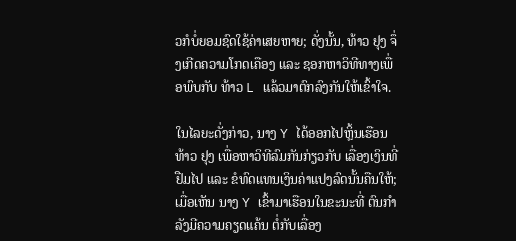ວກໍບໍ່ຍອມຊົດໃຊ້ຄ່າເສຍຫາຍ; ດັ່ງນັ້ນ, ທ້າວ ຢຸງ ຈຶ່ງເກີດຄວາມໂກດເຄືອງ ແລະ ຊອກຫາວິທີທາງເພື່ອພົບກັບ ທ້າວ L ແລ້ວມາຕົກລົງກັນໃຫ້ເຂົ້າໃຈ.

ໃນໄລຍະດັ່ງກ່າວ, ນາງ Y ໄດ້ອອກໄປຫຼິ້ນເຮືອນ ທ້າວ ຢຸງ ເພື່ອຫາວິທີລົມກັນກ່ຽວກັບ ເລື່ອງເງິນທີ່ຢືມໄປ ແລະ ຂໍທົດແທນເງິນຄ່າແປງລົດນັ້ນຄືນໃຫ້; ເມື່ອເຫັນ ນາງ Y ເຂົ້າມາເຮືອນໃນຂະນະທີ່ ຕົນກຳລັງມີຄວາມຄຽດແຄ້ນ ຕໍ່ກັບເລື່ອງ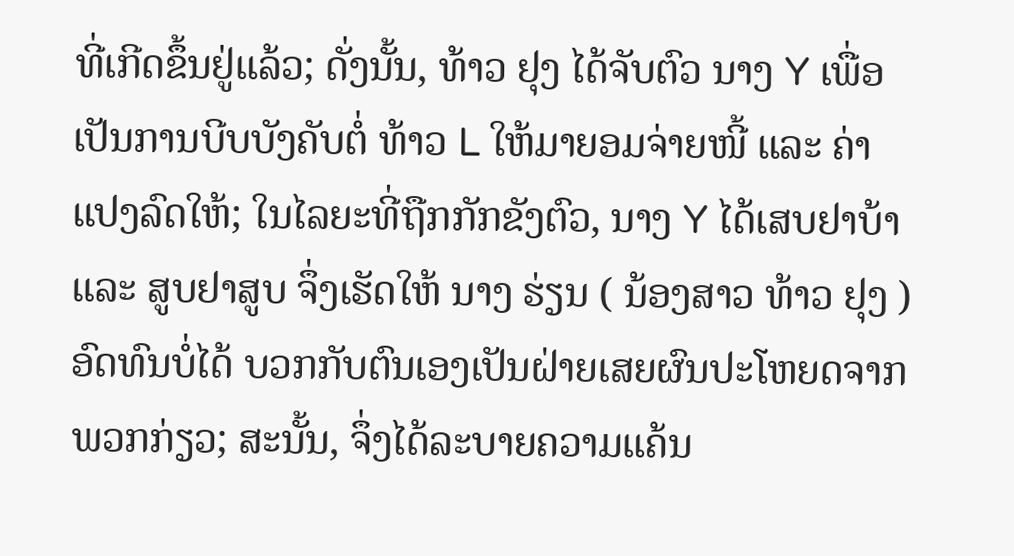ທີ່ເກີດຂຶ້ນຢູ່ແລ້ວ; ດັ່ງນັ້ນ, ທ້າວ ຢຸງ ໄດ້ຈັບຕົວ ນາງ Y ເພື່ອເປັນການບີບບັງຄັບຕໍ່ ທ້າວ L ໃຫ້ມາຍອມຈ່າຍໜີ້ ແລະ ຄ່າແປງລົດໃຫ້; ໃນໄລຍະທີ່ຖືກກັກຂັງຕົວ, ນາງ Y ໄດ້ເສບຢາບ້າ ແລະ ສູບຢາສູບ ຈຶ່ງເຮັດໃຫ້ ນາງ ຮ່ຽນ ( ນ້ອງສາວ ທ້າວ ຢຸງ ) ອົດທົນບໍ່ໄດ້ ບວກກັບຕົນເອງເປັນຝ່າຍເສຍຜົນປະໂຫຍດຈາກພວກກ່ຽວ; ສະນັ້ນ, ຈຶ່ງໄດ້ລະບາຍຄວາມແຄ້ນ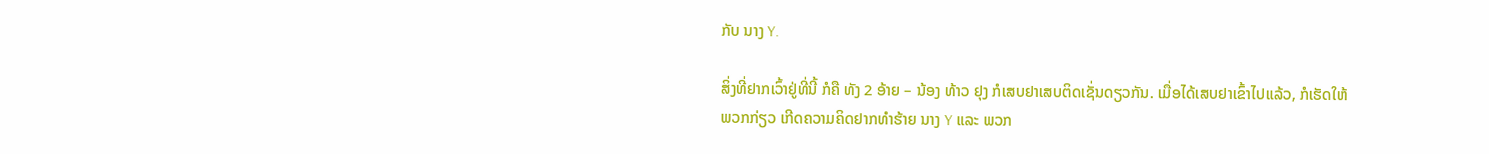ກັບ ນາງ Y.

ສິ່ງທີ່ຢາກເວົ້າຢູ່ທີ່ນີ້ ກໍຄື ທັງ 2 ອ້າຍ – ນ້ອງ ທ້າວ ຢຸງ ກໍເສບຢາເສບຕິດເຊັ່ນດຽວກັນ. ເມື່ອໄດ້ເສບຢາເຂົ້າໄປແລ້ວ, ກໍເຮັດໃຫ້ພວກກ່ຽວ ເກີດຄວາມຄິດຢາກທຳຮ້າຍ ນາງ Y ແລະ ພວກ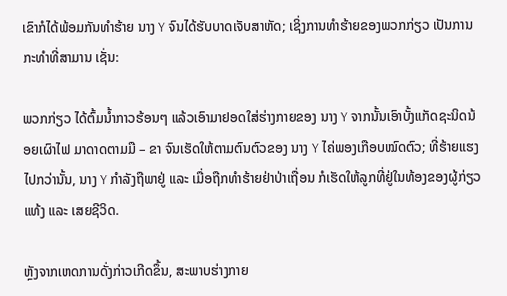ເຂົາກໍໄດ້ພ້ອມກັນທຳຮ້າຍ ນາງ Y ຈົນໄດ້ຮັບບາດເຈັບສາຫັດ; ເຊິ່ງການທຳຮ້າຍຂອງພວກກ່ຽວ ເປັນການກະທຳທີ່ສາມານ ເຊັ່ນ:

ພວກກ່ຽວ ໄດ້ຕົ້ມນໍ້າກາວຮ້ອນໆ ແລ້ວເອົາມາຢອດໃສ່ຮ່າງກາຍຂອງ ນາງ Y ຈາກນັ້ນເອົາບັ້ງແກັດຊະນິດນ້ອຍເຜົາໄຟ ມາດາດຕາມມື – ຂາ ຈົນເຮັດໃຫ້ຕາມຕົນຕົວຂອງ ນາງ Y ໄຄ່ພອງເກືອບໝົດຕົວ; ທີ່ຮ້າຍແຮງໄປກວ່ານັ້ນ, ນາງ Y ກຳລັງຖືພາຢູ່ ແລະ ເມື່ອຖືກທຳຮ້າຍຢ່າປ່າເຖື່ອນ ກໍເຮັດໃຫ້ລູກທີ່ຢູ່ໃນທ້ອງຂອງຜູ້ກ່ຽວ ແທ້ງ ແລະ ເສຍຊີວິດ.

ຫຼັງຈາກເຫດການດັ່ງກ່າວເກີດຂຶ້ນ, ສະພາບຮ່າງກາຍ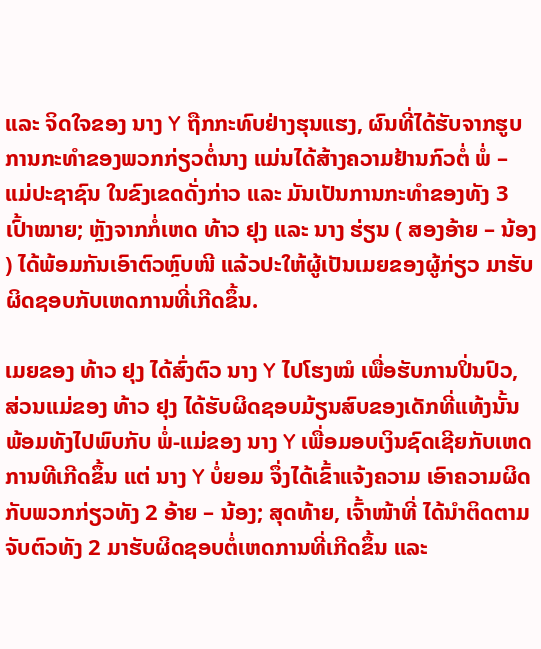ແລະ ຈິດໃຈຂອງ ນາງ Y ຖືກກະທົບຢ່າງຮຸນແຮງ, ຜົນທີ່ໄດ້ຮັບຈາກຮູບການກະທຳຂອງພວກກ່ຽວຕໍ່ນາງ ແມ່ນໄດ້ສ້າງຄວາມຢ້ານກົວຕໍ່ ພໍ່ – ແມ່ປະຊາຊົນ ໃນຂົງເຂດດັ່ງກ່າວ ແລະ ມັນເປັນການກະທຳຂອງທັງ 3 ເປົ້າໝາຍ; ຫຼັງຈາກກໍ່ເຫດ ທ້າວ ຢຸງ ແລະ ນາງ ຮ່ຽນ ( ສອງອ້າຍ – ນ້ອງ ) ໄດ້ພ້ອມກັນເອົາຕົວຫຼົບໜີ ແລ້ວປະໃຫ້ຜູ້ເປັນເມຍຂອງຜູ້ກ່ຽວ ມາຮັບຜິດຊອບກັບເຫດການທີ່ເກີດຂຶ້ນ.

ເມຍຂອງ ທ້າວ ຢຸງ ໄດ້ສົ່ງຕົວ ນາງ Y ໄປໂຮງໝໍ ເພື່ອຮັບການປິ່ນປົວ, ສ່ວນແມ່ຂອງ ທ້າວ ຢຸງ ໄດ້ຮັບຜິດຊອບມ້ຽນສົບຂອງເດັກທີ່ແທ້ງນັ້ນ ພ້ອມທັງໄປພົບກັບ ພໍ່-ແມ່ຂອງ ນາງ Y ເພື່ອມອບເງິນຊົດເຊີຍກັບເຫດການທີເກີດຂຶ້ນ ແຕ່ ນາງ Y ບ່ໍຍອມ ຈຶ່ງໄດ້ເຂົ້າແຈ້ງຄວາມ ເອົາຄວາມຜິດກັບພວກກ່ຽວທັງ 2 ອ້າຍ – ນ້ອງ; ສຸດທ້າຍ, ເຈົ້າໜ້າທີ່ ໄດ້ນຳຕິດຕາມຈັບຕົວທັງ 2 ມາຮັບຜິດຊອບຕໍ່ເຫດການທີ່ເກີດຂຶ້ນ ແລະ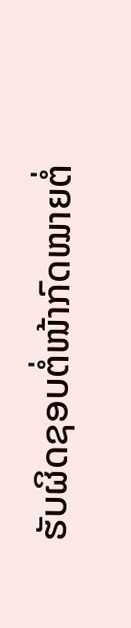ຮັບຜິດຊອບຕໍ່ໜ້າກົດໝາຍຕໍ່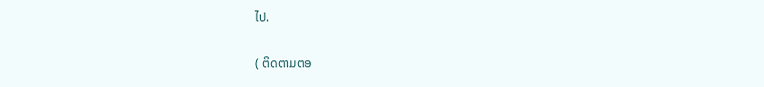ໄປ.

( ຕິດຕາມຕອ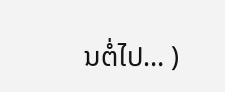ນຕໍ່ໄປ… )